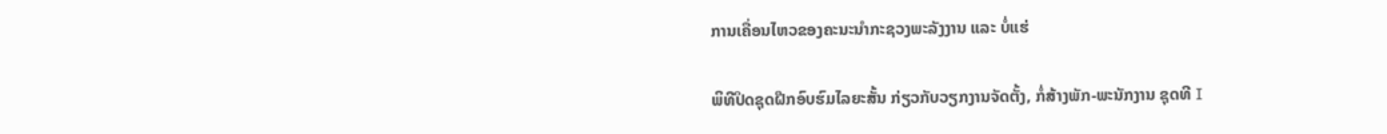ການເຄື່ອນໄຫວຂອງຄະນະນຳກະຊວງພະລັງງານ ແລະ ບໍ່ແຮ່

ພິທີປິດຊຸດຝືກອົບຮົມໄລຍະສັ້ນ ກ່ຽວກັບວຽກງານຈັດຕັ້ງ, ກໍ່ສ້າງພັກ-ພະນັກງານ ຊຸດທີ I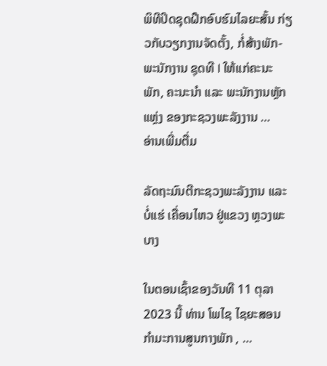ພິທີປິດຊຸດຝືກອົບຮົມໄລຍະສັ້ນ ກ່ຽວກັບວຽກງານຈັດຕັ້ງ, ກໍ່ສ້າງພັກ-ພະນັກງານ ຊຸດທີ I ໃຫ້ແກ່ຄະນະພັກ, ຄະນະນໍາ ແລະ ພະນັກງານຫຼັກແຫຼ່ງ ຂອງກະຊວງພະລັງງານ …
ອ່ານເພີ່ມຕື່ມ

ລັດຖະມົນຕີກະຊວງພະລັງງານ ແລະ ບໍ່ແຮ່ ເຄື່ອນໄຫວ ຢູ່ແຂວງ ຫຼວງພະບາງ

ໃນຕອນເຊົ້າຂອງວັນທີ 11 ຕຸລາ 2023 ນີ້ ທ່ານ ໂພໄຊ ໄຊຍະສອນ ກຳມະການສູນກາງພັກ , …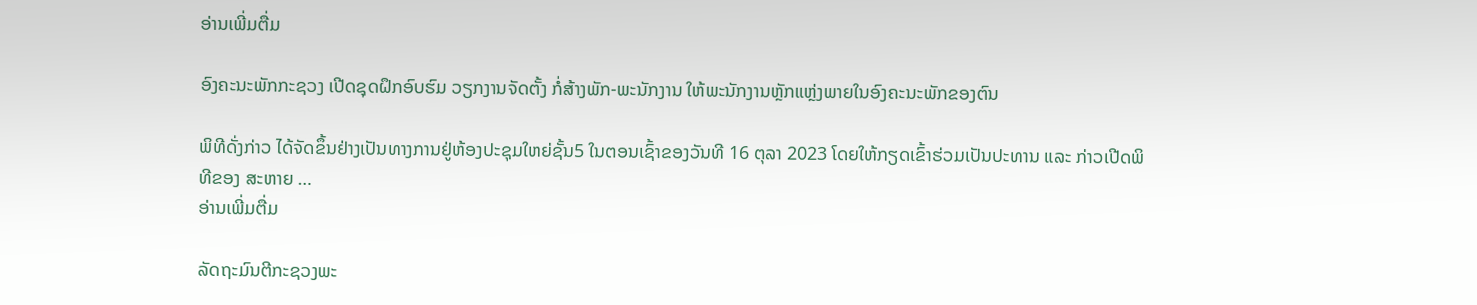ອ່ານເພີ່ມຕື່ມ

ອົງຄະນະພັກກະຊວງ ເປີດຊຸດຝຶກອົບຮົມ ວຽກງານຈັດຕັ້ງ ກໍ່ສ້າງພັກ-ພະນັກງານ ໃຫ້ພະນັກງານຫຼັກແຫຼ່ງພາຍໃນອົງຄະນະພັກຂອງຕົນ

ພິທີດັ່ງກ່າວ ໄດ້ຈັດຂຶ້ນຢ່າງເປັນທາງການຢູ່ຫ້ອງປະຊຸມໃຫຍ່ຊັ້ນ5 ໃນຕອນເຊົ້າຂອງວັນທີ 16 ຕຸລາ 2023 ໂດຍໃຫ້ກຽດເຂົ້າຮ່ວມເປັນປະທານ ແລະ ກ່າວເປີດພິທີຂອງ ສະຫາຍ …
ອ່ານເພີ່ມຕື່ມ

ລັດຖະມົນຕີກະຊວງພະ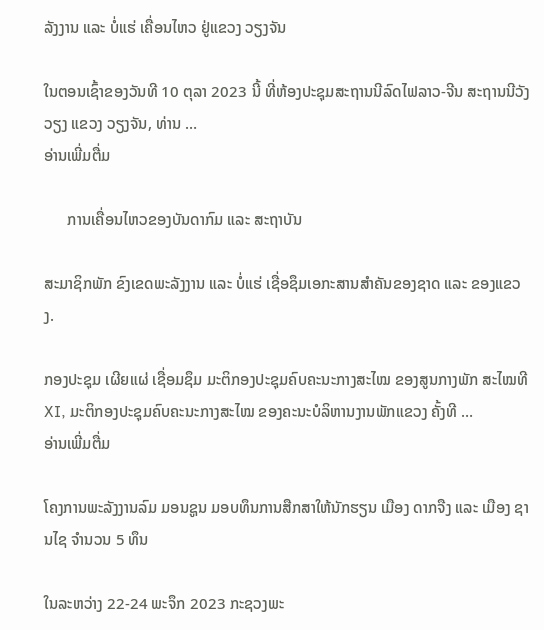ລັງງານ ແລະ ບໍ່ແຮ່ ເຄື່ອນໄຫວ ຢູ່ແຂວງ ວຽງຈັນ

ໃນຕອນເຊົ້າຂອງວັນທີ 10 ຕຸລາ 2023 ນີ້ ທີ່ຫ້ອງປະຊຸມສະຖານນີລົດໄຟລາວ-ຈີນ ສະຖານນີວັງວຽງ ແຂວງ ວຽງຈັນ, ທ່ານ …
ອ່ານເພີ່ມຕື່ມ

      ການເຄື່ອນໄຫວຂອງບັນດາກົມ ແລະ ສະຖາບັນ

ສະມາຊິກພັກ ຂົງເຂດພະລັງງານ ແລະ ບໍ່ແຮ່ ເຊື່ອຊຶມເອກະສານສຳຄັນຂອງຊາດ ແລະ ຂອງແຂວງ.

ກອງປະຊຸມ ເຜີຍແຜ່ ເຊື່ອມຊຶມ ມະຕິກອງປະຊຸມຄົບຄະນະກາງສະໄໝ ຂອງສູນກາງພັກ ສະໄໝທີ XI, ມະຕິກອງປະຊຸມຄົບຄະນະກາງສະໄໝ ຂອງຄະນະບໍລິຫານງານພັກແຂວງ ຄັ້ງທີ …
ອ່ານເພີ່ມຕື່ມ

ໂຄງການພະລັງງານລົມ ມອນຊູນ ມອບທຶນການສືກສາໃຫ້ນັກຮຽນ ເມືອງ ດາກຈືງ ແລະ ເມືອງ ຊານໄຊ ຈຳນວນ 5 ທຶນ

ໃນລະຫວ່າງ 22-24 ພະຈຶກ 2023 ກະຊວງພະ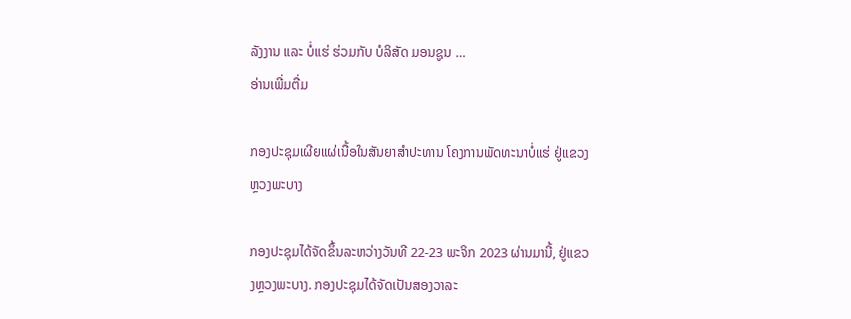ລັງງານ ແລະ ບໍ່ແຮ່ ຮ່ວມກັບ ບໍລິສັດ ມອນຊູນ …
ອ່ານເພີ່ມຕື່ມ

ກອງປະຊຸມເຜີຍແຜ່ເນື້ອໃນສັນຍາສໍາປະທານ ໂຄງການພັດທະນາບໍ່ແຮ່ ຢູ່ແຂວງຫຼວງພະບາງ

ກອງປະຊຸມໄດ້ຈັດຂຶ້ນລະຫວ່າງວັນທີ 22-23 ພະຈິກ 2023 ຜ່ານມານີ້, ຢູ່ແຂວງຫຼວງພະບາງ. ກອງປະຊຸມໄດ້ຈັດເປັນສອງວາລະ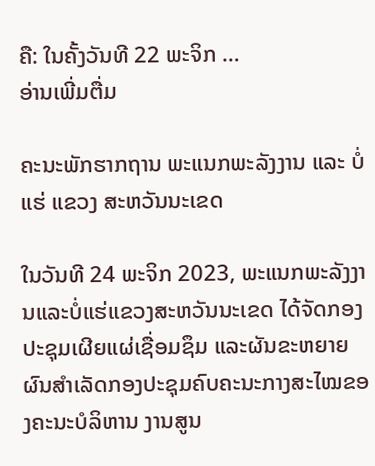ຄື: ໃນຄັ້ງວັນທີ 22 ພະຈິກ …
ອ່ານເພີ່ມຕື່ມ

ຄະນະພັກຮາກຖານ ພະແນກພະລັງງານ ແລະ ບໍ່ແຮ່ ແຂວງ ສະຫວັນນະເຂດ

ໃນວັນທີ 24 ພະຈິກ 2023, ພະແນກພະລັງງານແລະບໍ່ແຮ່ແຂວງສະຫວັນນະເຂດ ໄດ້ຈັດກອງປະຊຸມເຜີຍແຜ່ເຊື່ອມຊຶມ ແລະຜັນຂະຫຍາຍຜົນສຳເລັດກອງປະຊຸມຄົບຄະນະກາງສະໄໝຂອງຄະນະບໍລິຫານ ງານສູນ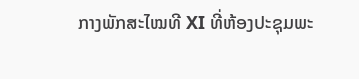ກາງພັກສະໄໝທີ XI ທີ່ຫ້ອງປະຊຸມພະ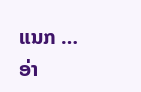ແນກ …
ອ່າ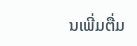ນເພີ່ມຕື່ມ